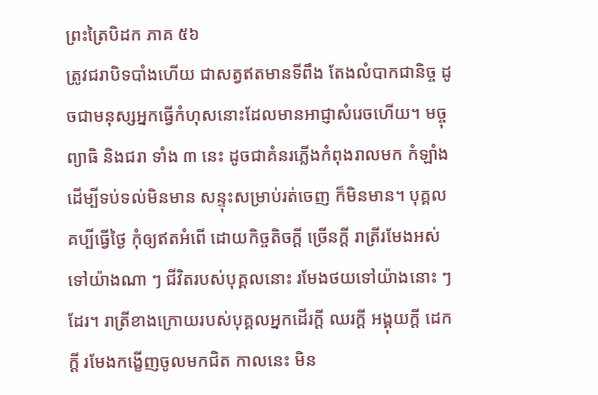ព្រះត្រៃបិដក ភាគ ៥៦
ត្រូវជរាបិទបាំងហើយ ជាសត្វឥតមានទីពឹង តែងលំបាកជានិច្ច ដូចជាមនុស្សអ្នកធ្វើកំហុសនោះដែលមានអាជ្ញាសំរេចហើយ។ មច្ចុ ព្យាធិ និងជរា ទាំង ៣ នេះ ដូចជាគំនរភ្លើងកំពុងរាលមក កំឡាំងដើម្បីទប់ទល់មិនមាន សន្ទុះសម្រាប់រត់ចេញ ក៏មិនមាន។ បុគ្គលគប្បីធ្វើថ្ងៃ កុំឲ្យឥតអំពើ ដោយកិច្ចតិចក្ដី ច្រើនក្ដី រាត្រីរមែងអស់ទៅយ៉ាងណា ៗ ជីវិតរបស់បុគ្គលនោះ រមែងថយទៅយ៉ាងនោះ ៗ ដែរ។ រាត្រីខាងក្រោយរបស់បុគ្គលអ្នកដើរក្ដី ឈរក្ដី អង្គុយក្ដី ដេកក្ដី រមែងកង្ខើញចូលមកជិត កាលនេះ មិន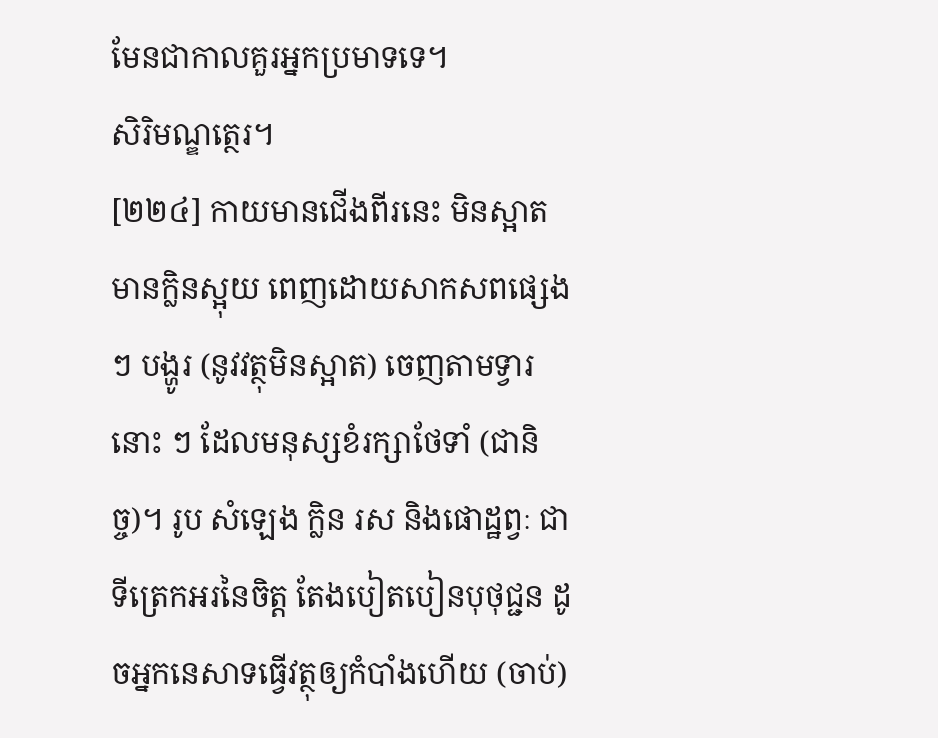មែនជាកាលគួរអ្នកប្រមាទទេ។
សិរិមណ្ឌត្ថេរ។
[២២៤] កាយមានជើងពីរនេះ មិនស្អាត មានក្លិនស្អុយ ពេញដោយសាកសពផ្សេង ៗ បង្ហូរ (នូវវត្ថុមិនស្អាត) ចេញតាមទ្វារនោះ ៗ ដែលមនុស្សខំរក្សាថែទាំ (ជានិច្ច)។ រូប សំឡេង ក្លិន រស និងផោដ្ឋព្វៈ ជាទីត្រេកអរនៃចិត្ត តែងបៀតបៀនបុថុជ្ជន ដូចអ្នកនេសាទធ្វើវត្ថុឲ្យកំបាំងហើយ (ចាប់)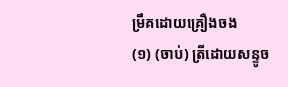ម្រឹគដោយគ្រឿងចង
(១) (ចាប់) ត្រីដោយសន្ទូច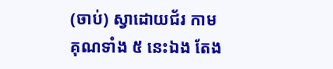(ចាប់) ស្វាដោយជ័រ កាមគុណទាំង ៥ នេះឯង តែង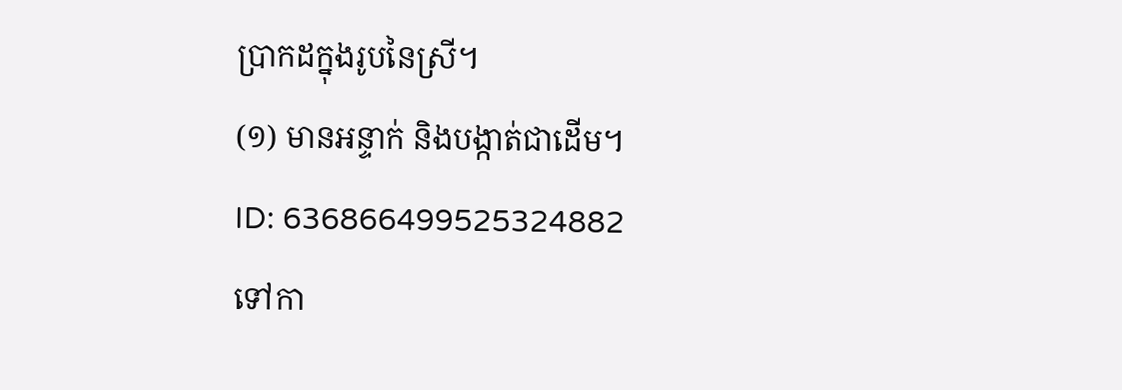ប្រាកដក្នុងរូបនៃស្រី។
(១) មានអន្ទាក់ និងបង្កាត់ជាដើម។
ID: 636866499525324882
ទៅកា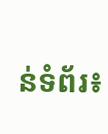ន់ទំព័រ៖